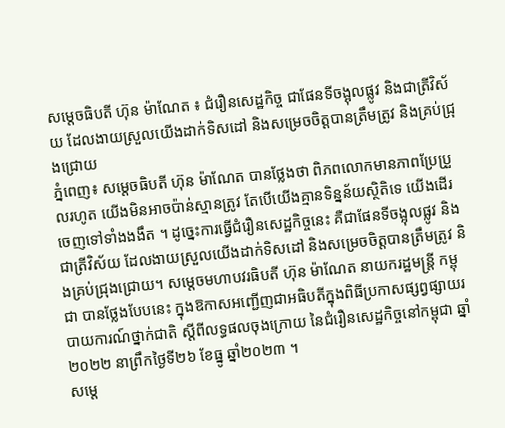សម្តេចធិបតី ហ៊ុន ម៉ាណែត ៖ ជំរឿនសេដ្ឋកិច្ច ជាផែនទីចង្អុលផ្លូវ និងជាត្រីវិស័យ ដែលងាយស្រួលយើងដាក់ទិសដៅ និងសម្រេចចិត្តបានត្រឹមត្រូវ និងគ្រប់ជ្រុងជ្រោយ
ភ្នំពេញ៖ សម្តេចធិបតី ហ៊ុន ម៉ាណែត បានថ្លែងថា ពិភពលោកមានភាពប្រែប្រួលរហូត យើងមិនអាចប៉ាន់ស្មានត្រូវ តែបើយើងគ្មានទិន្នន័យស្ថិតិទេ យើងដើរចេញទៅទាំងងងឹត ។ ដូច្នេះការធ្វើជំរឿនសេដ្ឋកិច្ចនេះ គឺជាផែនទីចង្អុលផ្លូវ និងជាត្រីវិស័យ ដែលងាយស្រួលយើងដាក់ទិសដៅ និងសម្រេចចិត្តបានត្រឹមត្រូវ និងគ្រប់ជ្រុងជ្រោយ។ សម្តេចមហាបវរធិបតី ហ៊ុន ម៉ាណែត នាយករដ្ឋមន្រ្តី កម្ពុជា បានថ្លែងបែបនេះ ក្នុងឱកាសអញ្ជើញជាអធិបតីក្នុងពិធីប្រកាសផ្សព្វផ្សាយរបាយការណ៍ថ្នាក់ជាតិ ស្តីពីលទ្ធផលចុងក្រោយ នៃជំរឿនសេដ្ឋកិច្ចនៅកម្ពុជា ឆ្នាំ២០២២ នាព្រឹកថ្ងៃទី២៦ ខែធ្នូ ឆ្នាំ២០២៣ ។
សម្តេ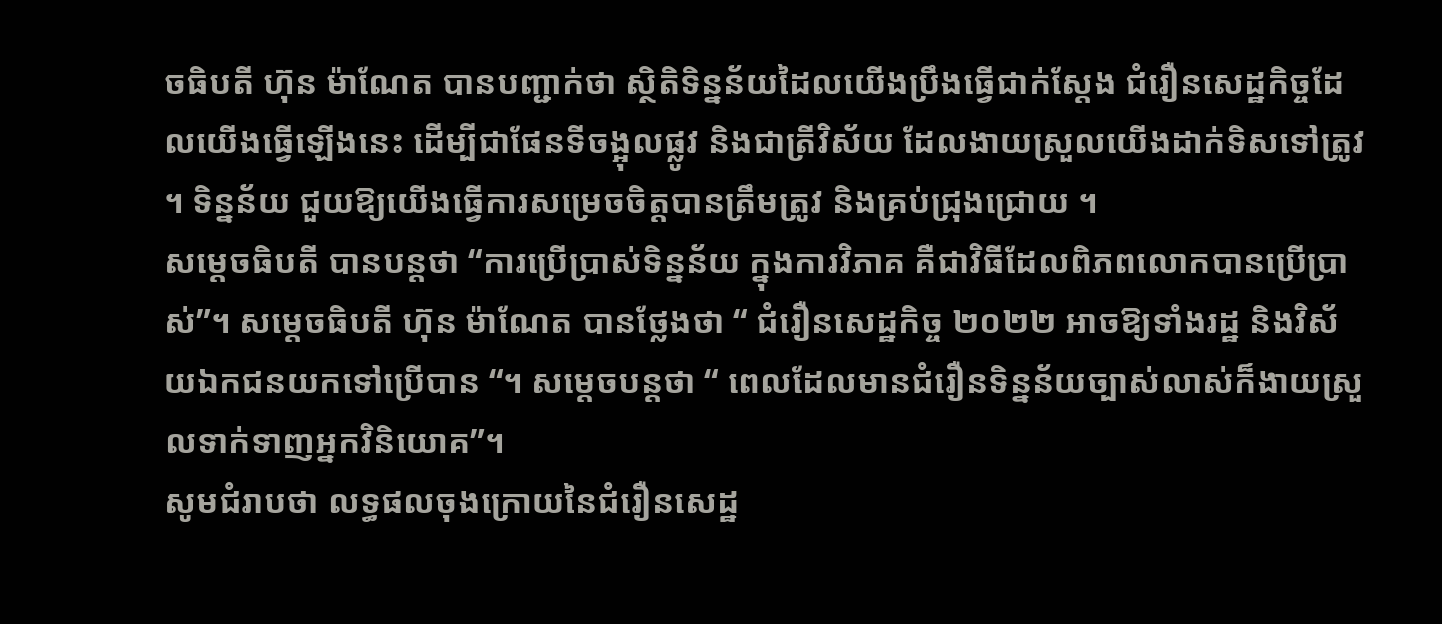ចធិបតី ហ៊ុន ម៉ាណែត បានបញ្ជាក់ថា ស្ថិតិទិន្នន័យដៃលយើងប្រឹងធ្វើជាក់ស្តែង ជំរឿនសេដ្ឋកិច្ចដែលយើងធ្វើឡើងនេះ ដើម្បីជាផែនទីចង្អុលផ្លូវ និងជាត្រីវិស័យ ដែលងាយស្រួលយើងដាក់ទិសទៅត្រូវ ។ ទិន្នន័យ ជួយឱ្យយើងធ្វើការសម្រេចចិត្តបានត្រឹមត្រូវ និងគ្រប់ជ្រុងជ្រោយ ។
សម្តេចធិបតី បានបន្តថា “ការប្រើប្រាស់ទិន្នន័យ ក្នុងការវិភាគ គឺជាវិធីដែលពិភពលោកបានប្រើប្រាស់”។ សម្តេចធិបតី ហ៊ុន ម៉ាណែត បានថ្លែងថា “ ជំរឿនសេដ្ឋកិច្ច ២០២២ អាចឱ្យទាំងរដ្ឋ និងវិស័យឯកជនយកទៅប្រើបាន “។ សម្តេចបន្តថា “ ពេលដែលមានជំរឿនទិន្នន័យច្បាស់លាស់ក៏ងាយស្រួលទាក់ទាញអ្នកវិនិយោគ”។
សូមជំរាបថា លទ្ធផលចុងក្រោយនៃជំរឿនសេដ្ឋ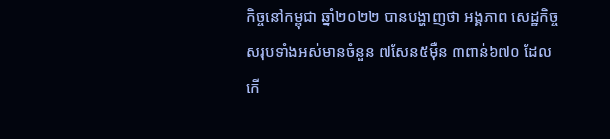កិច្ចនៅកម្ពុជា ឆ្នាំ២០២២ បានបង្ហាញថា អង្គភាព សេដ្ឋកិច្ចសរុបទាំងអស់មានចំនួន ៧សែន៥ម៉ឺន ៣ពាន់៦៧០ ដែលកើ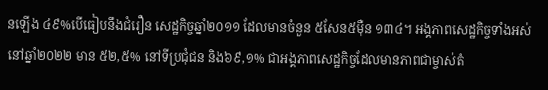នឡើង ៤៩%បើធៀបនឹងជំរឿន សេដ្ឋកិច្ចឆ្នាំ២០១១ ដែលមានចំនួន ៥សែន៥ម៉ឺន ១៣៤។ អង្គភាពសេដ្ឋកិច្ចទាំងអស់នៅឆ្នាំ២០២២ មាន ៥២,៥% នៅទីប្រជុំជន និង៦៩,១% ជាអង្គភាពសេដ្ឋកិច្ចដែលមានភាពជាម្ចាស់តំ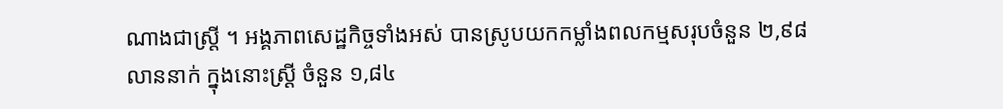ណាងជាស្ត្រី ។ អង្គភាពសេដ្ឋកិច្ចទាំងអស់ បានស្រូបយកកម្លាំងពលកម្មសរុបចំនួន ២,៩៨លាននាក់ ក្នុងនោះស្ត្រី ចំនួន ១,៨៤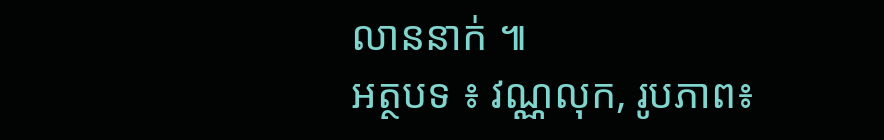លាននាក់ ៕
អត្ថបទ ៖ វណ្ណលុក, រូបភាព៖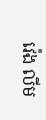វ៉េង លីម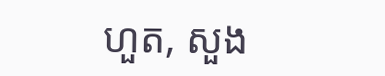ហួត, សួង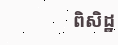ពិសិដ្ឋ